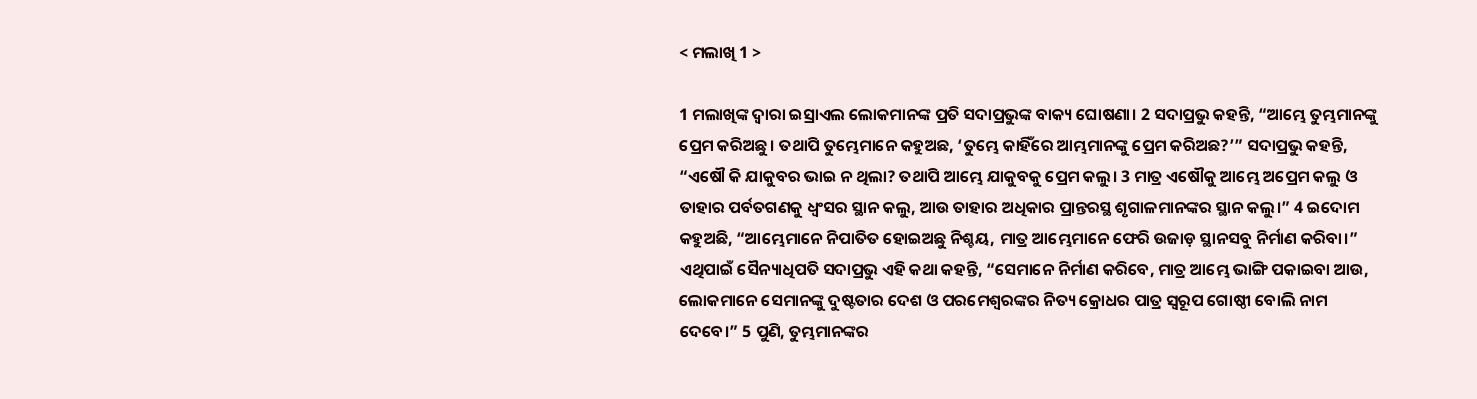< ମଲାଖି 1 >

1 ମଲାଖିଙ୍କ ଦ୍ୱାରା ଇସ୍ରାଏଲ ଲୋକମାନଙ୍କ ପ୍ରତି ସଦାପ୍ରଭୁଙ୍କ ବାକ୍ୟ ଘୋଷଣା। 2 ସଦାପ୍ରଭୁ କହନ୍ତି, “ଆମ୍ଭେ ତୁମ୍ଭମାନଙ୍କୁ ପ୍ରେମ କରିଅଛୁ। ତଥାପି ତୁମ୍ଭେମାନେ କହୁଅଛ, ‘ତୁମ୍ଭେ କାହିଁରେ ଆମ୍ଭମାନଙ୍କୁ ପ୍ରେମ କରିଅଛ?’” ସଦାପ୍ରଭୁ କହନ୍ତି, “ଏଷୌ କି ଯାକୁବର ଭାଇ ନ ଥିଲା? ତଥାପି ଆମ୍ଭେ ଯାକୁବକୁ ପ୍ରେମ କଲୁ। 3 ମାତ୍ର ଏଷୌକୁ ଆମ୍ଭେ ଅପ୍ରେମ କଲୁ ଓ ତାହାର ପର୍ବତଗଣକୁ ଧ୍ୱଂସର ସ୍ଥାନ କଲୁ, ଆଉ ତାହାର ଅଧିକାର ପ୍ରାନ୍ତରସ୍ଥ ଶୃଗାଳମାନଙ୍କର ସ୍ଥାନ କଲୁ।” 4 ଇଦୋମ କହୁଅଛି, “ଆମ୍ଭେମାନେ ନିପାତିତ ହୋଇଅଛୁ ନିଶ୍ଚୟ, ମାତ୍ର ଆମ୍ଭେମାନେ ଫେରି ଉଜାଡ଼ ସ୍ଥାନସବୁ ନିର୍ମାଣ କରିବା।” ଏଥିପାଇଁ ସୈନ୍ୟାଧିପତି ସଦାପ୍ରଭୁ ଏହି କଥା କହନ୍ତି, “ସେମାନେ ନିର୍ମାଣ କରିବେ, ମାତ୍ର ଆମ୍ଭେ ଭାଙ୍ଗି ପକାଇବା ଆଉ, ଲୋକମାନେ ସେମାନଙ୍କୁ ଦୁଷ୍ଟତାର ଦେଶ ଓ ପରମେଶ୍ୱରଙ୍କର ନିତ୍ୟ କ୍ରୋଧର ପାତ୍ର ସ୍ୱରୂପ ଗୋଷ୍ଠୀ ବୋଲି ନାମ ଦେବେ।” 5 ପୁଣି, ତୁମ୍ଭମାନଙ୍କର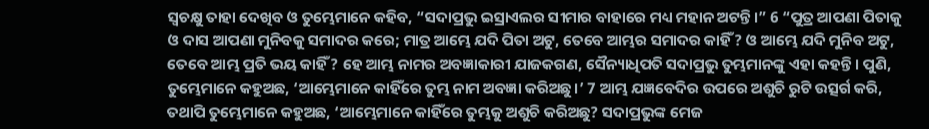ସ୍ଵଚକ୍ଷୁ ତାହା ଦେଖିବ ଓ ତୁମ୍ଭେମାନେ କହିବ, “ସଦାପ୍ରଭୁ ଇସ୍ରାଏଲର ସୀମାର ବାହାରେ ମଧ୍ୟ ମହାନ ଅଟନ୍ତି।” 6 “ପୁତ୍ର ଆପଣା ପିତାକୁ ଓ ଦାସ ଆପଣା ମୁନିବକୁ ସମାଦର କରେ; ମାତ୍ର ଆମ୍ଭେ ଯଦି ପିତା ଅଟୁ, ତେବେ ଆମ୍ଭର ସମାଦର କାହିଁ? ଓ ଆମ୍ଭେ ଯଦି ମୁନିବ ଅଟୁ, ତେବେ ଆମ୍ଭ ପ୍ରତି ଭୟ କାହିଁ? ହେ ଆମ୍ଭ ନାମର ଅବଜ୍ଞାକାରୀ ଯାଜକଗଣ, ସୈନ୍ୟାଧିପତି ସଦାପ୍ରଭୁ ତୁମ୍ଭମାନଙ୍କୁ ଏହା କହନ୍ତି। ପୁଣି, ତୁମ୍ଭେମାନେ କହୁଅଛ, ‘ଆମ୍ଭେମାନେ କାହିଁରେ ତୁମ୍ଭ ନାମ ଅବଜ୍ଞା କରିଅଛୁ।’ 7 ଆମ୍ଭ ଯଜ୍ଞବେଦିର ଉପରେ ଅଶୁଚି ରୁଟି ଉତ୍ସର୍ଗ କରି, ତଥାପି ତୁମ୍ଭେମାନେ କହୁଅଛ, ‘ଆମ୍ଭେମାନେ କାହିଁରେ ତୁମ୍ଭକୁ ଅଶୁଚି କରିଅଛୁ? ସଦାପ୍ରଭୁଙ୍କ ମେଜ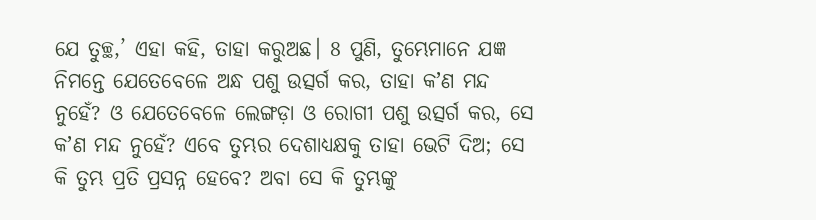ଯେ ତୁଚ୍ଛ,’ ଏହା କହି, ତାହା କରୁଅଛ। 8 ପୁଣି, ତୁମ୍ଭେମାନେ ଯଜ୍ଞ ନିମନ୍ତେ ଯେତେବେଳେ ଅନ୍ଧ ପଶୁ ଉତ୍ସର୍ଗ କର, ତାହା କʼଣ ମନ୍ଦ ନୁହେଁ? ଓ ଯେତେବେଳେ ଲେଙ୍ଗଡ଼ା ଓ ରୋଗୀ ପଶୁ ଉତ୍ସର୍ଗ କର, ସେ କʼଣ ମନ୍ଦ ନୁହେଁ? ଏବେ ତୁମ୍ଭର ଦେଶାଧ୍ୟକ୍ଷକୁ ତାହା ଭେଟି ଦିଅ; ସେ କି ତୁମ୍ଭ ପ୍ରତି ପ୍ରସନ୍ନ ହେବେ? ଅବା ସେ କି ତୁମ୍ଭଙ୍କୁ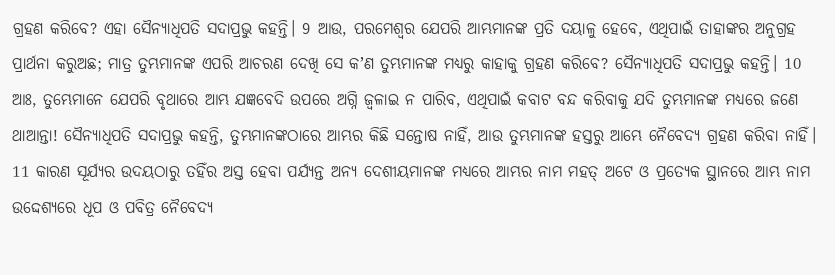ଗ୍ରହଣ କରିବେ? ଏହା ସୈନ୍ୟାଧିପତି ସଦାପ୍ରଭୁ କହନ୍ତି। 9 ଆଉ, ପରମେଶ୍ୱର ଯେପରି ଆମ୍ଭମାନଙ୍କ ପ୍ରତି ଦୟାଳୁ ହେବେ, ଏଥିପାଇଁ ତାହାଙ୍କର ଅନୁଗ୍ରହ ପ୍ରାର୍ଥନା କରୁଅଛ; ମାତ୍ର ତୁମ୍ଭମାନଙ୍କ ଏପରି ଆଚରଣ ଦେଖି ସେ କʼଣ ତୁମ୍ଭମାନଙ୍କ ମଧ୍ୟରୁ କାହାକୁ ଗ୍ରହଣ କରିବେ? ସୈନ୍ୟାଧିପତି ସଦାପ୍ରଭୁ କହନ୍ତି। 10 ଆଃ, ତୁମ୍ଭେମାନେ ଯେପରି ବୃଥାରେ ଆମ୍ଭ ଯଜ୍ଞବେଦି ଉପରେ ଅଗ୍ନି ଜ୍ୱଳାଇ ନ ପାରିବ, ଏଥିପାଇଁ କବାଟ ବନ୍ଦ କରିବାକୁ ଯଦି ତୁମ୍ଭମାନଙ୍କ ମଧ୍ୟରେ ଜଣେ ଥାଆନ୍ତା! ସୈନ୍ୟାଧିପତି ସଦାପ୍ରଭୁ କହନ୍ତି, ତୁମ୍ଭମାନଙ୍କଠାରେ ଆମ୍ଭର କିଛି ସନ୍ତୋଷ ନାହିଁ, ଆଉ ତୁମ୍ଭମାନଙ୍କ ହସ୍ତରୁ ଆମ୍ଭେ ନୈବେଦ୍ୟ ଗ୍ରହଣ କରିବା ନାହିଁ। 11 କାରଣ ସୂର୍ଯ୍ୟର ଉଦୟଠାରୁ ତହିଁର ଅସ୍ତ ହେବା ପର୍ଯ୍ୟନ୍ତ ଅନ୍ୟ ଦେଶୀୟମାନଙ୍କ ମଧ୍ୟରେ ଆମ୍ଭର ନାମ ମହତ୍ ଅଟେ ଓ ପ୍ରତ୍ୟେକ ସ୍ଥାନରେ ଆମ୍ଭ ନାମ ଉଦ୍ଦେଶ୍ୟରେ ଧୂପ ଓ ପବିତ୍ର ନୈବେଦ୍ୟ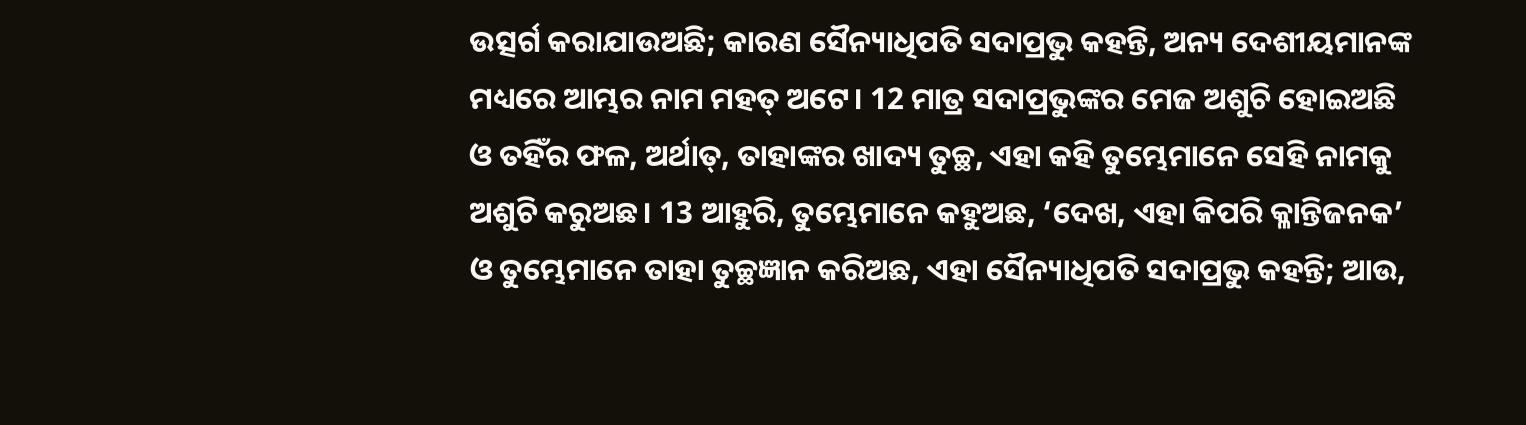ଉତ୍ସର୍ଗ କରାଯାଉଅଛି; କାରଣ ସୈନ୍ୟାଧିପତି ସଦାପ୍ରଭୁ କହନ୍ତି, ଅନ୍ୟ ଦେଶୀୟମାନଙ୍କ ମଧ୍ୟରେ ଆମ୍ଭର ନାମ ମହତ୍ ଅଟେ। 12 ମାତ୍ର ସଦାପ୍ରଭୁଙ୍କର ମେଜ ଅଶୁଚି ହୋଇଅଛି ଓ ତହିଁର ଫଳ, ଅର୍ଥାତ୍‍, ତାହାଙ୍କର ଖାଦ୍ୟ ତୁଚ୍ଛ, ଏହା କହି ତୁମ୍ଭେମାନେ ସେହି ନାମକୁ ଅଶୁଚି କରୁଅଛ। 13 ଆହୁରି, ତୁମ୍ଭେମାନେ କହୁଅଛ, ‘ଦେଖ, ଏହା କିପରି କ୍ଳାନ୍ତିଜନକ’ ଓ ତୁମ୍ଭେମାନେ ତାହା ତୁଚ୍ଛଜ୍ଞାନ କରିଅଛ, ଏହା ସୈନ୍ୟାଧିପତି ସଦାପ୍ରଭୁ କହନ୍ତି; ଆଉ,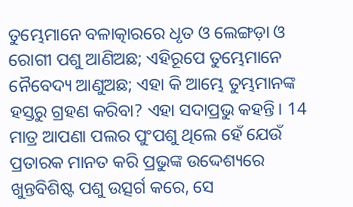ତୁମ୍ଭେମାନେ ବଳାତ୍କାରରେ ଧୃତ ଓ ଲେଙ୍ଗଡ଼ା ଓ ରୋଗୀ ପଶୁ ଆଣିଅଛ; ଏହିରୂପେ ତୁମ୍ଭେମାନେ ନୈବେଦ୍ୟ ଆଣୁଅଛ; ଏହା କି ଆମ୍ଭେ ତୁମ୍ଭମାନଙ୍କ ହସ୍ତରୁ ଗ୍ରହଣ କରିବା? ଏହା ସଦାପ୍ରଭୁ କହନ୍ତି। 14 ମାତ୍ର ଆପଣା ପଲର ପୁଂପଶୁ ଥିଲେ ହେଁ ଯେଉଁ ପ୍ରତାରକ ମାନତ କରି ପ୍ରଭୁଙ୍କ ଉଦ୍ଦେଶ୍ୟରେ ଖୁନ୍ତବିଶିଷ୍ଟ ପଶୁ ଉତ୍ସର୍ଗ କରେ, ସେ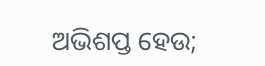ଅଭିଶପ୍ତ ହେଉ;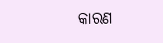କାରଣ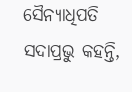ସୈନ୍ୟାଧିପତି ସଦାପ୍ରଭୁ କହନ୍ତି,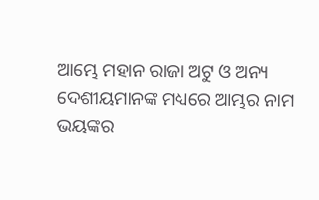ଆମ୍ଭେ ମହାନ ରାଜା ଅଟୁ ଓ ଅନ୍ୟ ଦେଶୀୟମାନଙ୍କ ମଧ୍ୟରେ ଆମ୍ଭର ନାମ ଭୟଙ୍କର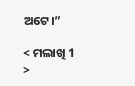ଅଟେ।”

< ମଲାଖି 1 >